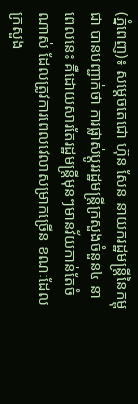(ភ្នំពេញ)៖ សម្តេចតេជោ ហ៊ុន សែន នាយករដ្ឋមន្រ្តីនៃកម្ពុជា បានបញ្ជាក់ថា ការផ្លាស់ប្តូររដ្ឋមន្រ្តីក្រសួងចំនួន៤ នាពេលនេះ គឺដោយសារតែរដ្ឋមន្រ្តីមុនៗមានវ័យកាន់តែចំណាស់ ដែលត្រូវការពេលវេលាសម្រាកច្រើន ខណៈដែលក្រសួង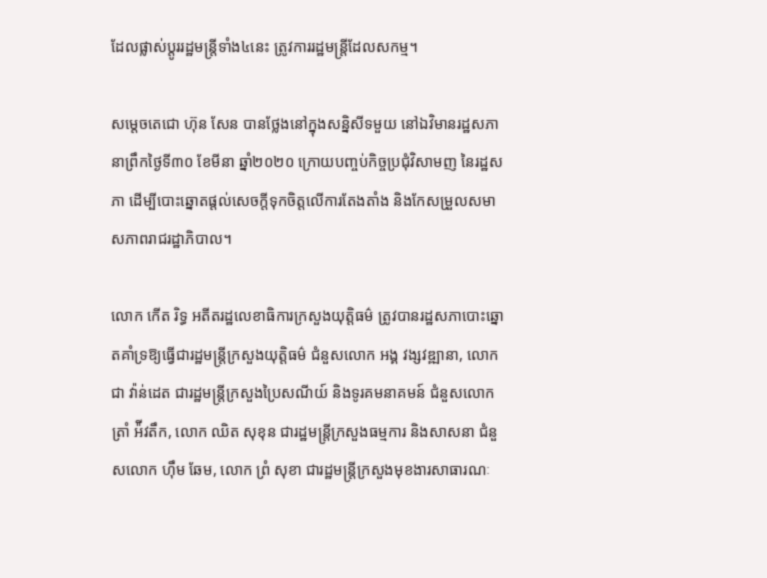ដែលផ្លាស់ប្តូររដ្ឋមន្រ្តីទាំង៤នេះ ត្រូវការរដ្ឋមន្រ្តីដែលសកម្ម។

សម្តេចតេជោ ហ៊ុន សែន បានថ្លែងនៅក្នុងសន្និសីទមួយ នៅឯវិមានរដ្ឋសភា នាព្រឹកថ្ងៃទី៣០ ខែមីនា ឆ្នាំ២០២០ ក្រោយបញ្ចប់កិច្ចប្រជុំវិសាមញ នៃរដ្ឋសភា ដើម្បីបោះឆ្នោតផ្តល់សេចក្តីទុកចិត្តលើការតែងតាំង និងកែសម្រួលសមាសភាពរាជរដ្ឋាភិបាល។

លោក កើត រិទ្ធ អតីតរដ្ឋលេខាធិការក្រសួងយុត្តិធម៌ ត្រូវបានរដ្ឋសភាបោះឆ្នោតគាំទ្រឱ្យធ្វើជារដ្ឋមន្រ្តីក្រសួងយុត្តិធម៌ ជំនួសលោក អង្គ វង្សវឌ្ឍានា, លោក ជា វ៉ាន់ដេត ជារដ្ឋមន្រ្តីក្រសួងប្រៃសណីយ៍ និងទូរគមនាគមន៍ ជំនួសលោក ត្រាំ អ៉ីវតឹក, លោក ឈិត សុខុន ជារដ្ឋមន្រ្តីក្រសួងធម្មការ និងសាសនា ជំនួសលោក ហ៊ឹម ឆែម, លោក ព្រំ សុខា ជារដ្ឋមន្រ្តីក្រសួងមុខងារសាធារណៈ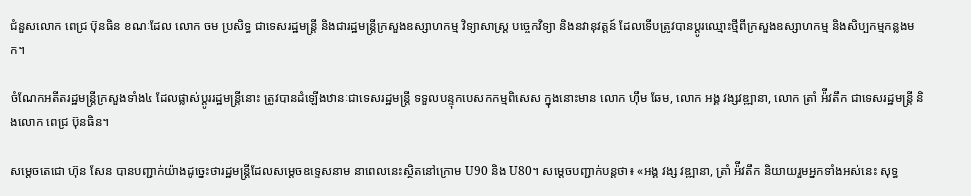ជំនួសលោក ពេជ្រ ប៊ុនធិន ខណៈដែល លោក ចម ប្រសិទ្ធ ជាទេសរដ្ឋមន្រ្តី និងជារដ្ឋមន្រ្តីក្រសួងឧស្សាហកម្ម វិទ្យាសាស្រ្ត បច្ចេកវិទ្យា និងនវានុវត្តន៍ ដែលទើបត្រូវបានប្តូរឈ្មោះថ្មីពីក្រសួងឧស្សាហកម្ម និងសិប្បកម្មកន្លងមក។

ចំណែកអតីតរដ្ឋមន្រ្តីក្រសួងទាំង៤ ដែលផ្លាស់ប្តូររដ្ឋមន្រ្តីនោះ ត្រូវបានដំឡើងឋានៈជាទេសរដ្ឋមន្រ្តី ទទួលបន្ទុកបេសកកម្មពិសេស ក្នុងនោះមាន លោក ហ៊ឹម ឆែម, លោក អង្គ វង្សវឌ្ឍានា, លោក ត្រាំ អ៉ីវតឹក ជាទេសរដ្ឋមន្រ្តី និងលោក ពេជ្រ ប៊ុនធិន។

សម្តេចតេជោ ហ៊ុន សែន បានបញ្ជាក់យ៉ាងដូច្នេះថារដ្ឋមន្រ្តីដែលសម្តេចឧទ្ទេសនាម នាពេលនេះស្ថិតនៅក្រោម U90 និង U80។ សម្តេចបញ្ជាក់បន្តថា៖ «អង្គ វង្ស វឌ្ឍានា, ត្រាំ អ៉ីវតឹក និយាយរួមអ្នកទាំងអស់នេះ សុទ្ធ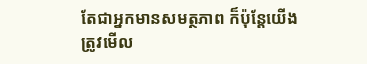តែជាអ្នកមានសមត្ថភាព ក៏ប៉ុន្តែយើងត្រូវមើល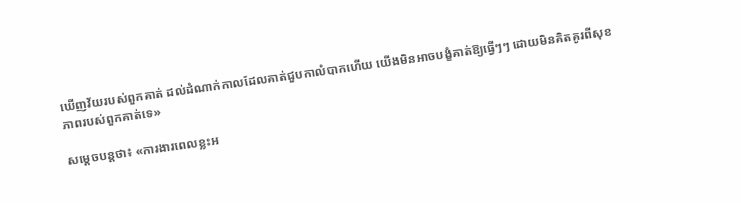ឃើញវ័យរបស់ពួកគាត់ ដល់ដំណាក់កាលដែលគាត់ជួបកាលំបាកហើយ យើងមិនអាចបង្ខំគាត់ឱ្យធ្វើៗៗ ដោយមិនគិតគូរពីសុខភាពរបស់ពួកគាត់ទេ»

សម្តេចបន្តថា៖ «ការងារពេលខ្លះអ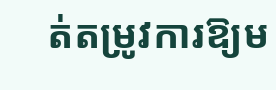ត់តម្រូវការឱ្យម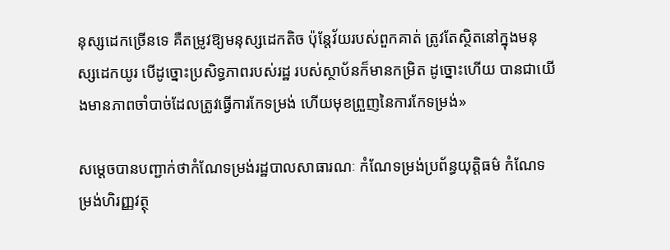នុស្សដេកច្រើនទេ គឺតម្រូវឱ្យមនុស្សដេកតិច ប៉ុន្តែវ័យរបស់ពួកគាត់ ត្រូវតែស្ថិតនៅក្នុងមនុស្សដេកយូរ បើដូច្នោះប្រសិទ្ធភាពរបស់រដ្ឋ របស់ស្ថាប័នក៏មានកម្រិត ដូច្នោះហើយ បានជាយើងមានភាពចាំបាច់ដែលត្រូវធ្វើការកែទម្រង់ ហើយមុខព្រួញនៃការកែទម្រង់»

សម្តេចបានបញ្ជាក់ថាកំណែទម្រង់រដ្ឋបាលសាធារណៈ កំណែទម្រង់ប្រព័ន្ធយុត្តិធម៌ កំណែទម្រង់ហិរញ្ញវត្ថុ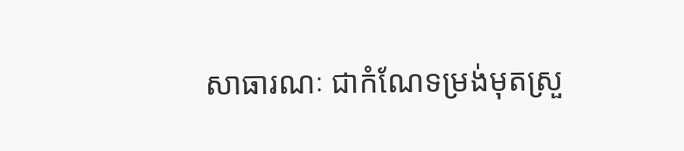សាធារណៈ ជាកំណែទម្រង់មុតស្រួ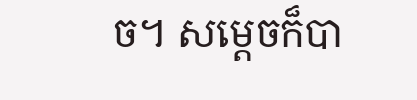ច។ សម្តេចក៏បា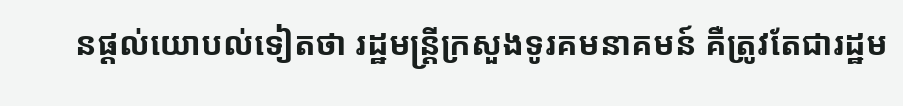នផ្តល់យោបល់ទៀតថា រដ្ឋមន្រ្តីក្រសួងទូរគមនាគមន៍ គឺត្រូវតែជារដ្ឋម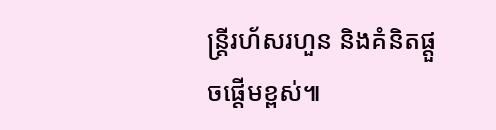ន្រ្តីរហ័សរហួន និងគំនិតផ្តួចផ្តើមខ្ពស់៕